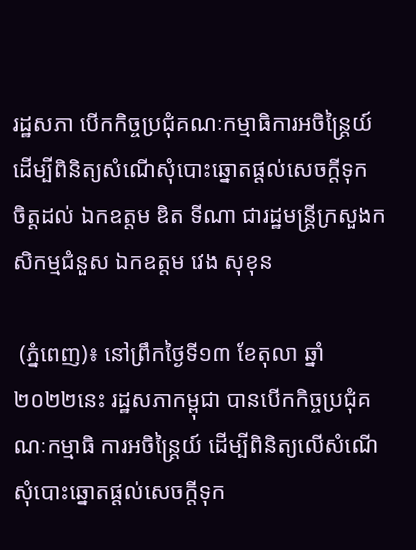រដ្ឋសភា បើកកិច្ចប្រជុំគណៈកម្មាធិការអចិន្ត្រៃយ៍ ដើម្បីពិនិត្យសំណើសុំបោះឆ្នោតផ្ដល់សេចក្តីទុក ចិត្តដល់ ឯកឧត្តម ឌិត ទីណា ជារដ្ឋមន្ត្រីក្រសួងកសិកម្មជំនួស ឯកឧត្តម វេង សុខុន

 (ភ្នំពេញ)៖ នៅព្រឹកថ្ងៃទី១៣ ខែតុលា ឆ្នាំ២០២២នេះ រដ្ឋសភាកម្ពុជា បានបើកកិច្ចប្រជុំគណៈកម្មាធិ ការអចិន្ត្រៃយ៍ ដើម្បីពិនិត្យលើសំណើ សុំបោះឆ្នោតផ្តល់សេចក្តីទុក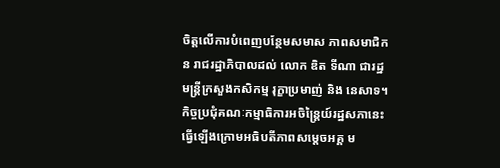ចិត្តលើការបំពេញបន្ថែមសមាស ភាពសមាជិកន រាជរដ្ឋាភិបាលដល់ លោក ឌិត ទីណា ជារដ្ឋមន្ត្រីក្រសួងកសិកម្ម រុក្ខាប្រមាញ់ និង នេសាទ។ កិច្ចប្រជុំគណៈកម្មាធិការអចិន្ត្រៃយ៍រដ្ឋសភានេះ ធ្វើឡើងក្រោមអធិបតីភាពសម្ដេចអគ្គ ម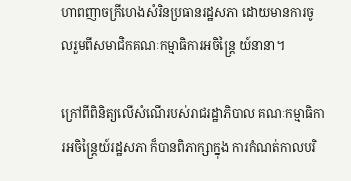ហាពញាចក្រីហេងសំរិនប្រធានរដ្ឋសភា ដោយមានការចូលរួមពីសមាជិកគណៈកម្មាធិការអចិន្ត្រៃ យ៍នានា។

ក្រៅពីពិនិត្យលើសំណើរបស់រាជរដ្ឋាភិបាល គណៈកម្មាធិការអចិន្ត្រៃយ៍រដ្ឋសភា ក៏បានពិភាក្សាក្នុង ការកំណត់កាលបរិ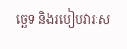ច្ឆេទ និងរបៀបវារៈស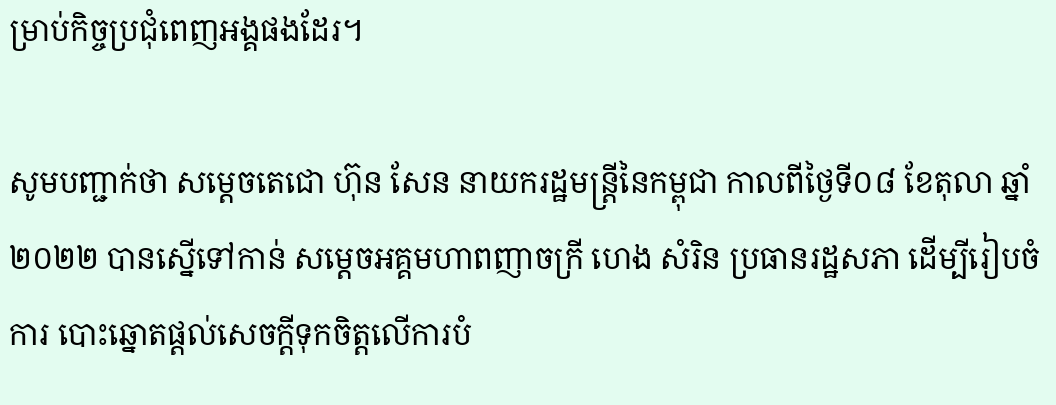ម្រាប់កិច្ចប្រជុំពេញអង្គផងដែរ។

សូមបញ្ជាក់ថា សម្តេចតេជោ ហ៊ុន សែន នាយករដ្ឋមន្ត្រីនៃកម្ពុជា កាលពីថ្ងៃទី០៨ ខែតុលា ឆ្នាំ ២០២២ បានស្នើទៅកាន់ សម្តេចអគ្គមហាពញាចក្រី ហេង សំរិន ប្រធានរដ្ឋសភា ដើម្បីរៀបចំការ បោះឆ្នោតផ្តល់សេចក្តីទុកចិត្តលើការបំ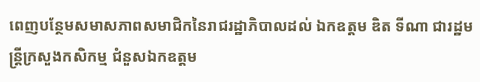ពេញបន្ថែមសមាសភាពសមាជិកនៃរាជរដ្ឋាភិបាលដល់ ឯកឧត្តម ឌិត ទីណា ជារដ្ឋមន្ត្រីក្រសួងកសិកម្ម ជំនួសឯកឧត្តម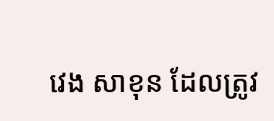វេង សាខុន ដែលត្រូវ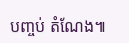បញ្ចប់ តំណែង៕